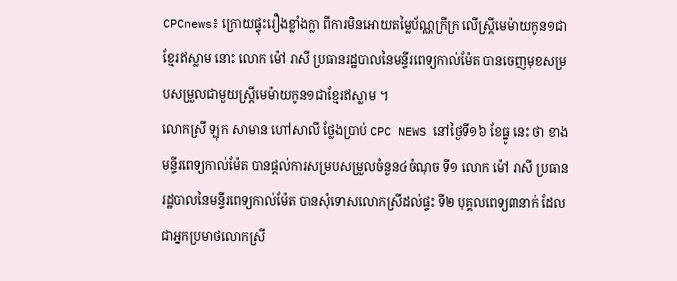CPCnews៖ ក្រោយផ្ទុះរឿងខ្លាំងក្លា ពីការមិនអោយតម្លៃប័ណ្ណក្រីក្រ លើស្ត្រីមេម៉ាយកូន១ជាខ្មែរឥស្លាម នោះ លោក ម៉ៅ រាសី ប្រធានរដ្ឋបាលនៃមន្ទីរពេទ្យកាល់ម៉ែត បានចេញមុខសម្របសម្រួលជាមួយស្ត្រីមេម៉ាយកូន១ជាខ្មែរឥស្លាម ។
លោកស្រី ឡុក សាមាន ហៅសាលី ថ្លែងប្រាប់ CPC NEWS នៅថ្ងៃទី១៦ ខែធ្នូ នេះ ថា ខាងមន្ទីរពេទ្យកាល់ម៉ែត បានផ្តល់ការសម្របសម្រួលចំនួន៤ចំណុច ទី១ លោក ម៉ៅ រាសី ប្រធានរដ្ឋបាលនៃមន្ទីរពេទ្យកាល់ម៉ែត បានសុំទោសលោកស្រីដល់ផ្ទះ ទី២ បុគ្គលពេទ្យ៣នាក់ ដែលជាអ្នកប្រមាថលោកស្រី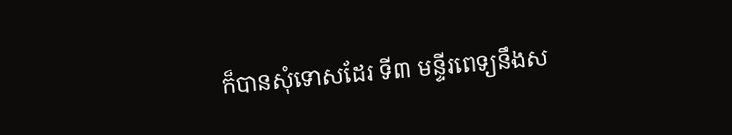ក៏បានសុំទោសដែរ ទី៣ មន្ទីរពេទ្យនឹងស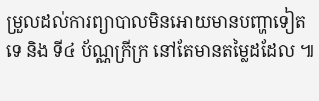ម្រួលដល់ការព្យាបាលមិនអោយមានបញ្ហាទៀតទេ និង ទី៤ ប័ណ្ណក្រីក្រ នៅតែមានតម្លៃដដែល ៕